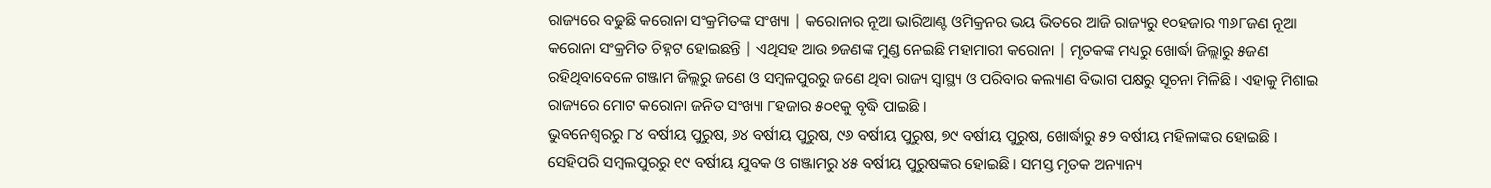ରାଜ୍ୟରେ ବଢୁଛି କରୋନା ସଂକ୍ରମିତଙ୍କ ସଂଖ୍ୟା | କରୋନାର ନୂଆ ଭାରିଆଣ୍ଟ ଓମିକ୍ରନର ଭୟ ଭିତରେ ଆଜି ରାଜ୍ୟରୁ ୧୦ହଜାର ୩୬୮ଜଣ ନୂଆ କରୋନା ସଂକ୍ରମିତ ଚିହ୍ନଟ ହୋଇଛନ୍ତି | ଏଥିସହ ଆଉ ୭ଜଣଙ୍କ ମୁଣ୍ଡ ନେଇଛି ମହାମାରୀ କରୋନା | ମୃତକଙ୍କ ମଧ୍ୟରୁ ଖୋର୍ଦ୍ଧା ଜିଲ୍ଲାରୁ ୫ଜଣ ରହିଥିବାବେଳେ ଗଞ୍ଜାମ ଜିଲ୍ଲରୁ ଜଣେ ଓ ସମ୍ବଳପୁରରୁ ଜଣେ ଥିବା ରାଜ୍ୟ ସ୍ୱାସ୍ଥ୍ୟ ଓ ପରିବାର କଲ୍ୟାଣ ବିଭାଗ ପକ୍ଷରୁ ସୂଚନା ମିଳିଛି । ଏହାକୁ ମିଶାଇ ରାଜ୍ୟରେ ମୋଟ କରୋନା ଜନିତ ସଂଖ୍ୟା ୮ହଜାର ୫୦୧କୁ ବୃଦ୍ଧି ପାଇଛି ।
ଭୁବନେଶ୍ୱରରୁ ୮୪ ବର୍ଷୀୟ ପୁରୁଷ, ୬୪ ବର୍ଷୀୟ ପୁରୁଷ, ୯୬ ବର୍ଷୀୟ ପୁରୁଷ, ୭୯ ବର୍ଷୀୟ ପୁରୁଷ, ଖୋର୍ଦ୍ଧାରୁ ୫୨ ବର୍ଷୀୟ ମହିଳାଙ୍କର ହୋଇଛି । ସେହିପରି ସମ୍ବଲପୁରରୁ ୧୯ ବର୍ଷୀୟ ଯୁବକ ଓ ଗଞ୍ଜାମରୁ ୪୫ ବର୍ଷୀୟ ପୁରୁଷଙ୍କର ହୋଇଛି । ସମସ୍ତ ମୃତକ ଅନ୍ୟାନ୍ୟ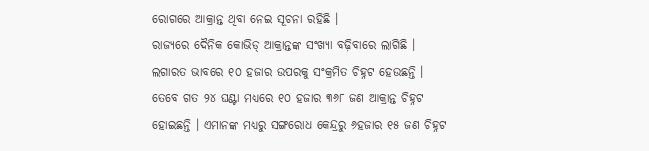ରୋଗରେ ଆକ୍ରାନ୍ତ ଥିବା ନେଇ ସୂଚନା ରହିଛି ।
ରାଜ୍ୟରେ ଦୈନିକ କୋଭିଡ୍ ଆକ୍ରାନ୍ତଙ୍କ ସଂଖ୍ୟା ବଢ଼ିବାରେ ଲାଗିଛି । ଲଗାରତ ଭାବରେ ୧୦ ହଜାର ଉପରକୁ ସଂକ୍ରମିତ ଚିହ୍ନଟ ହେଉଛନ୍ତି । ତେବେ ଗତ ୨୪ ଘଣ୍ଟା ମଧ୍ୟରେ ୧୦ ହଜାର ୩୬୮ ଜଣ ଆକ୍ରାନ୍ତ ଚିହ୍ନଟ ହୋଇଛନ୍ତି । ଏମାନଙ୍କ ମଧ୍ୟରୁ ସଙ୍ଗରୋଧ କେନ୍ଦ୍ରରୁ ୬ହଜାର ୧୫ ଜଣ ଚିହ୍ନଟ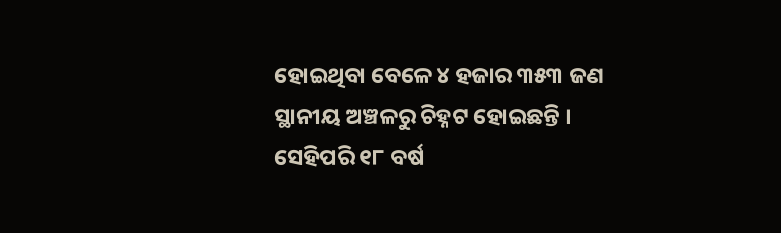ହୋଇଥିବା ବେଳେ ୪ ହଜାର ୩୫୩ ଜଣ ସ୍ଥାନୀୟ ଅଞ୍ଚଳରୁ ଚିହ୍ନଟ ହୋଇଛନ୍ତି । ସେହିପରି ୧୮ ବର୍ଷ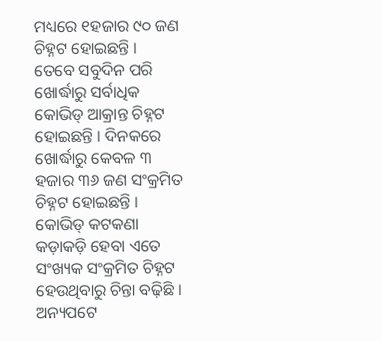ମଧ୍ୟରେ ୧ହଜାର ୯୦ ଜଣ ଚିହ୍ନଟ ହୋଇଛନ୍ତି ।
ତେବେ ସବୁଦିନ ପରି ଖୋର୍ଦ୍ଧାରୁ ସର୍ବାଧିକ କୋଭିଡ୍ ଆକ୍ରାନ୍ତ ଚିହ୍ନଟ ହୋଇଛନ୍ତି । ଦିନକରେ ଖୋର୍ଦ୍ଧାରୁ କେବଳ ୩ ହଜାର ୩୬ ଜଣ ସଂକ୍ରମିତ ଚିହ୍ନଟ ହୋଇଛନ୍ତି । କୋଭିଡ୍ କଟକଣା କଡ଼ାକଡ଼ି ହେବା ଏତେ ସଂଖ୍ୟକ ସଂକ୍ରମିତ ଚିହ୍ନଟ ହେଉଥିବାରୁ ଚିନ୍ତା ବଢ଼ିଛି । ଅନ୍ୟପଟେ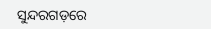ସୁନ୍ଦରଗଡ଼ରେ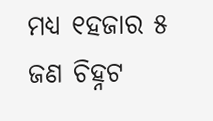ମଧ୍ୟ ୧ହଜାର ୫ ଜଣ ଚିହ୍ନଟ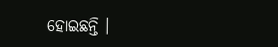ହୋଇଛନ୍ତି ।